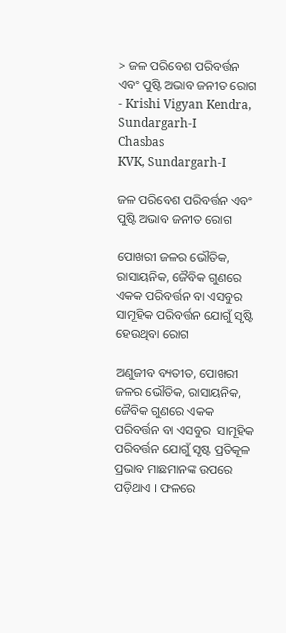> ଜଳ ପରିବେଶ ପରିବର୍ତ୍ତନ ଏବଂ ପୁଷ୍ଟି ଅଭାବ ଜନୀତ ରୋଗ - Krishi Vigyan Kendra, Sundargarh-I
Chasbas
KVK, Sundargarh-I

ଜଳ ପରିବେଶ ପରିବର୍ତ୍ତନ ଏବଂ ପୁଷ୍ଟି ଅଭାବ ଜନୀତ ରୋଗ

ପୋଖରୀ ଜଳର ଭୌତିକ, ରାସାୟନିକ, ଜୈବିକ ଗୁଣରେ ଏକକ ପରିବର୍ତ୍ତନ ବା ଏସବୁର  ସାମୂହିକ ପରିବର୍ତ୍ତନ ଯୋଗୁଁ ସୃଷ୍ଟି ହେଉଥିବା ରୋଗ

ଅଣୁଜୀବ ବ୍ୟତୀତ, ପୋଖରୀ ଜଳର ଭୌତିକ, ରାସାୟନିକ, ଜୈବିକ ଗୁଣରେ ଏକକ ପରିବର୍ତ୍ତନ ବା ଏସବୁର  ସାମୂହିକ ପରିବର୍ତ୍ତନ ଯୋଗୁଁ ସୃଷ୍ଟ ପ୍ରତିକୂଳ ପ୍ରଭାବ ମାଛମାନଙ୍କ ଉପରେ ପଡ଼ିଥାଏ । ଫଳରେ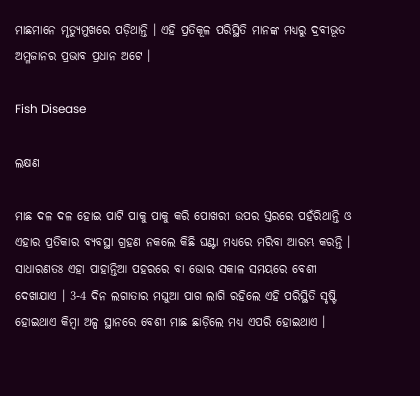ମାଛମାନେ ମୃତ୍ୟୁମୁଖରେ ପଡ଼ିଥାନ୍ତି । ଏହି ପ୍ରତିକୂଳ ପରିସ୍ଥିତି ମାନଙ୍କ ମଧ୍ୟରୁ ଦ୍ରବୀଭୂତ ଅମ୍ଳଜାନର ପ୍ରଭାବ ପ୍ରଧାନ ଅଟେ ।

Fish Disease

ଲକ୍ଷଣ

ମାଛ ଦଳ ଦଳ ହୋଇ ପାଟି ପାକୁ ପାକୁ କରି ପୋଖରୀ ଉପର ସ୍ତରରେ ପହଁରିଥାନ୍ତି ଓ ଏହାର ପ୍ରତିକାର ବ୍ୟବସ୍ଥା ଗ୍ରହଣ ନକଲେ କିଛି ଘଣ୍ଟା ମଧ୍ୟରେ ମରିବା ଆରମ୍ଭ କରନ୍ତି । ସାଧାରଣତଃ ଏହା ପାହାନ୍ତିଆ ପହରରେ ବା ଭୋର ସକାଳ ସମୟରେ ବେଶୀ ଦେଖାଯାଏ । 3-4 ଦିନ ଲଗାତାର ମଘୁଆ ପାଗ ଲାଗି ରହିଲେ ଏହି ପରିସ୍ଥିତି ସୃଷ୍ଟି ହୋଇଥାଏ କିମ୍ବା ଅଳ୍ପ ସ୍ଥାନରେ ବେଶୀ ମାଛ ଛାଡ଼ିଲେ ମଧ୍ୟ ଏପରି ହୋଇଥାଏ ।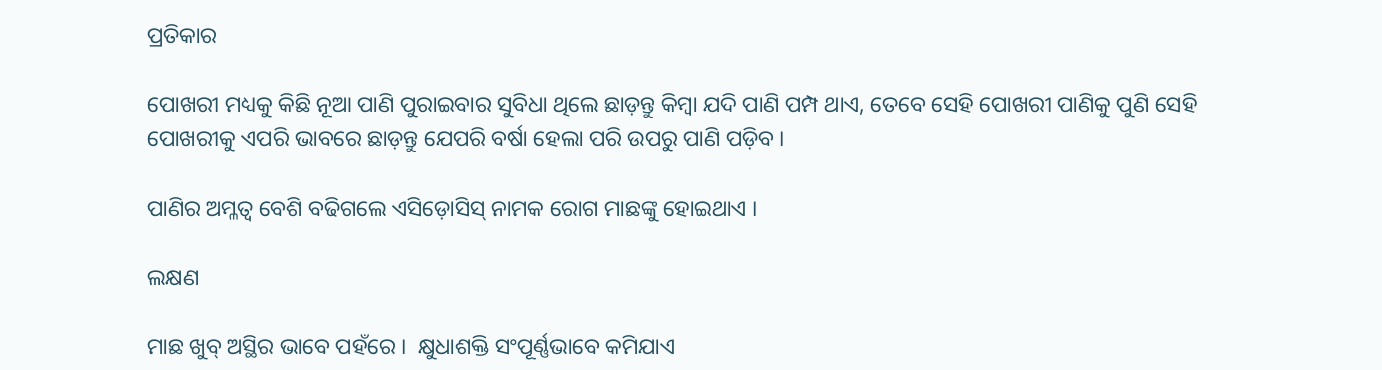ପ୍ରତିକାର

ପୋଖରୀ ମଧ୍ୟକୁ କିଛି ନୂଆ ପାଣି ପୁରାଇବାର ସୁବିଧା ଥିଲେ ଛାଡ଼ନ୍ତୁ କିମ୍ବା ଯଦି ପାଣି ପମ୍ପ ଥାଏ, ତେବେ ସେହି ପୋଖରୀ ପାଣିକୁ ପୁଣି ସେହି ପୋଖରୀକୁ ଏପରି ଭାବରେ ଛାଡ଼ନ୍ତୁ ଯେପରି ବର୍ଷା ହେଲା ପରି ଉପରୁ ପାଣି ପଡ଼ିବ ।

ପାଣିର ଅମ୍ଳତ୍ୱ ବେଶି ବଢିଗଲେ ଏସିଡ଼ୋସିସ୍ ନାମକ ରୋଗ ମାଛଙ୍କୁ ହୋଇଥାଏ ।

ଲକ୍ଷଣ

ମାଛ ଖୁବ୍ ଅସ୍ଥିର ଭାବେ ପହଁରେ ।  କ୍ଷୁଧାଶକ୍ତି ସଂପୂର୍ଣ୍ଣଭାବେ କମିଯାଏ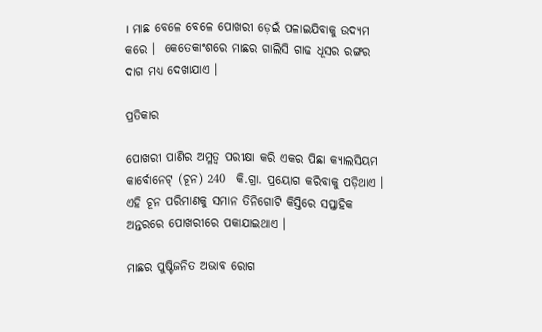। ମାଛ ବେଳେ ବେଳେ ପୋଖରୀ ଡ଼େଇଁ ପଳାଇଯିବାକୁ ଉଦ୍ୟମ କରେ ।  କେତେକାଂଶରେ ମାଛର ଗାଲିସି ଗାଢ ଧୂସର ରଙ୍ଗର ଦାଗ ମଧ୍ୟ ଦେଖାଯାଏ ।

ପ୍ରତିକାର

ପୋଖରୀ ପାଣିର ଅମ୍ଳତ୍ୱ ପରୀକ୍ଷା କରି ଏକର ପିଛା କ୍ୟାଲସିୟମ କାର୍ବୋନେଟ୍ (ଚୂନ) 240  କି.ଗ୍ରା. ପ୍ରୟୋଗ କରିବାକୁ ପଡ଼ିଥାଏ । ଏହି ଚୂନ ପରିମାଣକୁ ସମାନ ତିନିଗୋଟି କିସ୍ତିରେ ସପ୍ତାହିକ ଅନ୍ତରରେ ପୋଖରୀରେ ପକାଯାଇଥାଏ ।

ମାଛର ପୁଷ୍ଟିଜନିତ ଅଭାବ ରୋଗ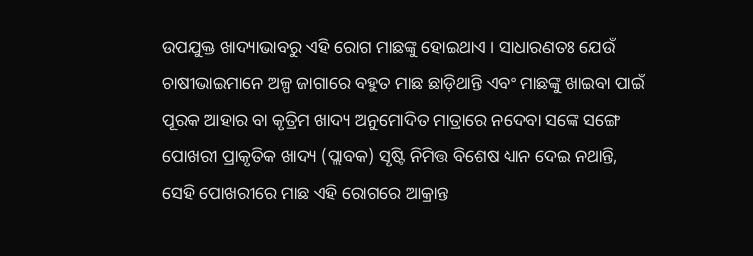ଉପଯୁକ୍ତ ଖାଦ୍ୟାଭାବରୁ ଏହି ରୋଗ ମାଛଙ୍କୁ ହୋଇଥାଏ । ସାଧାରଣତଃ ଯେଉଁ ଚାଷୀଭାଇମାନେ ଅଳ୍ପ ଜାଗାରେ ବହୁତ ମାଛ ଛାଡ଼ିଥାନ୍ତି ଏବଂ ମାଛଙ୍କୁ ଖାଇବା ପାଇଁ ପୂରକ ଆହାର ବା କୃତ୍ରିମ ଖାଦ୍ୟ ଅନୁମୋଦିତ ମାତ୍ରାରେ ନଦେବା ସଙ୍କେ ସଙ୍ଗେ ପୋଖରୀ ପ୍ରାକୃତିକ ଖାଦ୍ୟ (ପ୍ଲାବକ) ସୃଷ୍ଟି ନିମିତ୍ତ ବିଶେଷ ଧ୍ୟାନ ଦେଇ ନଥାନ୍ତି, ସେହି ପୋଖରୀରେ ମାଛ ଏହି ରୋଗରେ ଆକ୍ରାନ୍ତ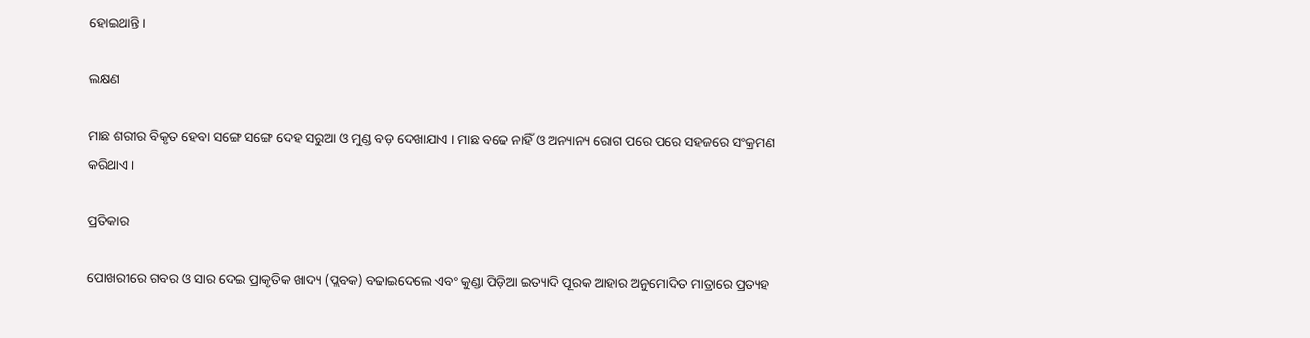ହୋଇଥାନ୍ତି ।

ଲକ୍ଷଣ

ମାଛ ଶରୀର ବିକୃତ ହେବା ସଙ୍ଗେ ସଙ୍ଗେ ଦେହ ସରୁଆ ଓ ମୁଣ୍ଡ ବଡ଼ ଦେଖାଯାଏ । ମାଛ ବଢେ ନାହିଁ ଓ ଅନ୍ୟାନ୍ୟ ରୋଗ ପରେ ପରେ ସହଜରେ ସଂକ୍ରମଣ କରିଥାଏ ।

ପ୍ରତିକାର

ପୋଖରୀରେ ଗବର ଓ ସାର ଦେଇ ପ୍ରାକୃତିକ ଖାଦ୍ୟ (ପ୍ଲବକ) ବଢାଇଦେଲେ ଏବଂ କୁଣ୍ଡା ପିଡ଼ିଆ ଇତ୍ୟାଦି ପୂରକ ଆହାର ଅନୁମୋଦିତ ମାତ୍ରାରେ ପ୍ରତ୍ୟହ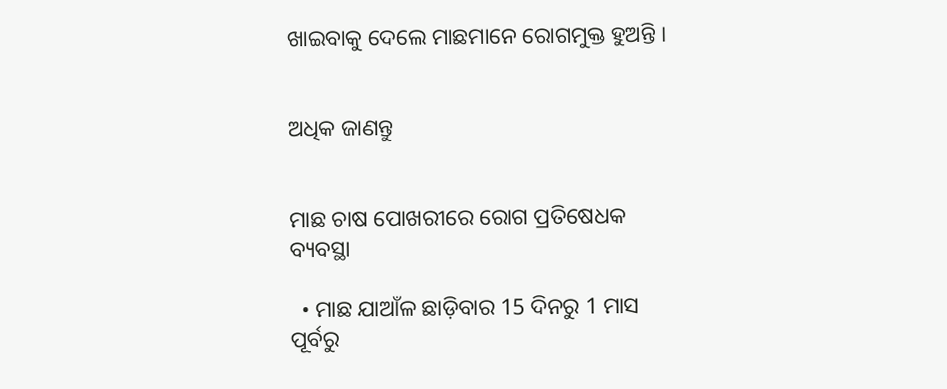ଖାଇବାକୁ ଦେଲେ ମାଛମାନେ ରୋଗମୁକ୍ତ ହୁଅନ୍ତି ।


ଅଧିକ ଜାଣନ୍ତୁ


ମାଛ ଚାଷ ପୋଖରୀରେ ରୋଗ ପ୍ରତିଷେଧକ ବ୍ୟବସ୍ଥା

  • ମାଛ ଯାଆଁଳ ଛାଡ଼ିବାର 15 ଦିନରୁ 1 ମାସ ପୂର୍ବରୁ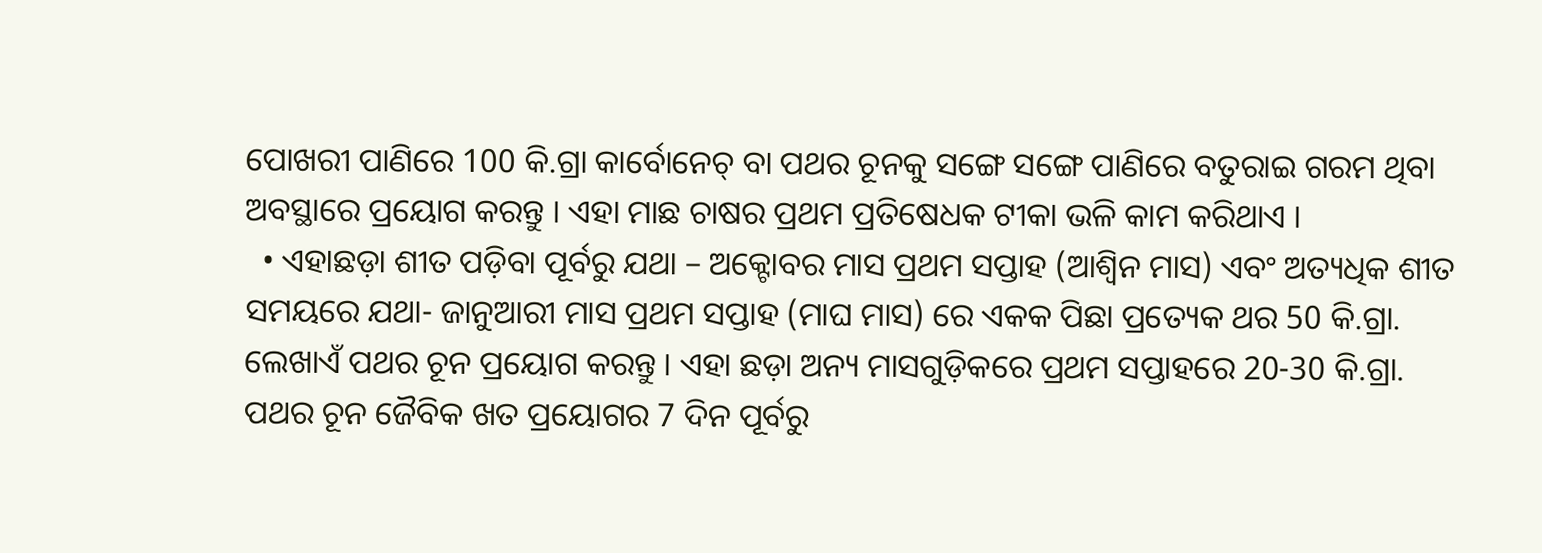ପୋଖରୀ ପାଣିରେ 100 କି.ଗ୍ରା କାର୍ବୋନେଚ୍ ବା ପଥର ଚୂନକୁ ସଙ୍ଗେ ସଙ୍ଗେ ପାଣିରେ ବତୁରାଇ ଗରମ ଥିବା ଅବସ୍ଥାରେ ପ୍ରୟୋଗ କରନ୍ତୁ । ଏହା ମାଛ ଚାଷର ପ୍ରଥମ ପ୍ରତିଷେଧକ ଟୀକା ଭଳି କାମ କରିଥାଏ ।
  • ଏହାଛଡ଼ା ଶୀତ ପଡ଼ିବା ପୂର୍ବରୁ ଯଥା – ଅକ୍ଟୋବର ମାସ ପ୍ରଥମ ସପ୍ତାହ (ଆଶ୍ୱିନ ମାସ) ଏବଂ ଅତ୍ୟଧିକ ଶୀତ ସମୟରେ ଯଥା- ଜାନୁଆରୀ ମାସ ପ୍ରଥମ ସପ୍ତାହ (ମାଘ ମାସ) ରେ ଏକକ ପିଛା ପ୍ରତ୍ୟେକ ଥର 50 କି.ଗ୍ରା. ଲେଖାଏଁ ପଥର ଚୂନ ପ୍ରୟୋଗ କରନ୍ତୁ । ଏହା ଛଡ଼ା ଅନ୍ୟ ମାସଗୁଡ଼ିକରେ ପ୍ରଥମ ସପ୍ତାହରେ 20-30 କି.ଗ୍ରା. ପଥର ଚୂନ ଜୈବିକ ଖତ ପ୍ରୟୋଗର 7 ଦିନ ପୂର୍ବରୁ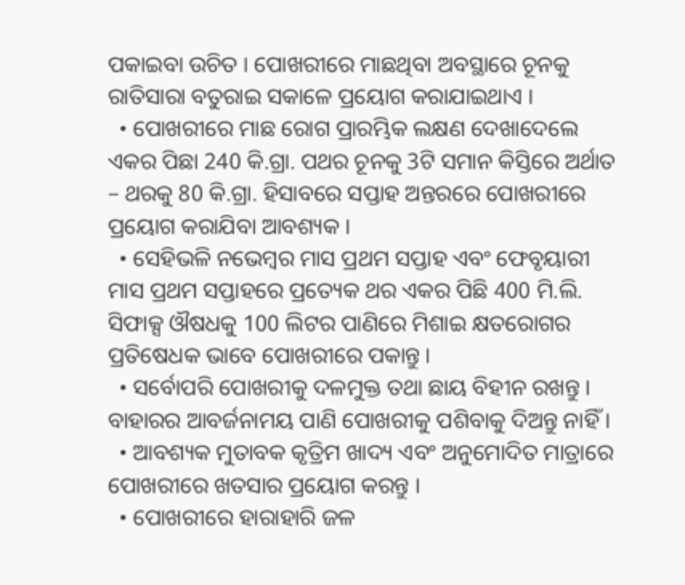ପକାଇବା ଉଚିତ । ପୋଖରୀରେ ମାଛଥିବା ଅବସ୍ଥାରେ ଚୂନକୁ ରାତିସାରା ବତୁରାଇ ସକାଳେ ପ୍ରୟୋଗ କରାଯାଇଥାଏ ।
  • ପୋଖରୀରେ ମାଛ ରୋଗ ପ୍ରାରମ୍ଭିକ ଲକ୍ଷଣ ଦେଖାଦେଲେ ଏକର ପିଛା 240 କି.ଗ୍ରା. ପଥର ଚୂନକୁ 3ଟି ସମାନ କିସ୍ତିରେ ଅର୍ଥାତ – ଥରକୁ 80 କି.ଗ୍ରା. ହିସାବରେ ସପ୍ତାହ ଅନ୍ତରରେ ପୋଖରୀରେ ପ୍ରୟୋଗ କରାଯିବା ଆବଶ୍ୟକ ।
  • ସେହିଭଳି ନଭେମ୍ବର ମାସ ପ୍ରଥମ ସପ୍ତାହ ଏବଂ ଫେବୃୟାରୀ ମାସ ପ୍ରଥମ ସପ୍ତାହରେ ପ୍ରତ୍ୟେକ ଥର ଏକର ପିଛି 400 ମି.ଲି. ସିଫାକ୍ସ ଔଷଧକୁ 100 ଲିଟର ପାଣିରେ ମିଶାଇ କ୍ଷତରୋଗର ପ୍ରତିଷେଧକ ଭାବେ ପୋଖରୀରେ ପକାନ୍ତୁ ।
  • ସର୍ବୋପରି ପୋଖରୀକୁ ଦଳମୁକ୍ତ ତଥା ଛାୟ ବିହୀନ ରଖନ୍ତୁ । ବାହାରର ଆବର୍ଜନାମୟ ପାଣି ପୋଖରୀକୁ ପଶିବାକୁ ଦିଅନ୍ତୁ ନାହିଁ ।
  • ଆବଶ୍ୟକ ମୁତାବକ କୃତ୍ରିମ ଖାଦ୍ୟ ଏବଂ ଅନୁମୋଦିତ ମାତ୍ରାରେ ପୋଖରୀରେ ଖତସାର ପ୍ରୟୋଗ କରନ୍ତୁ ।
  • ପୋଖରୀରେ ହାରାହାରି ଜଳ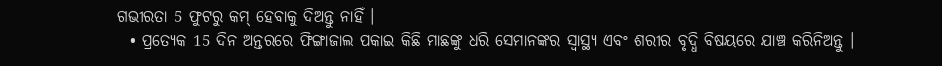ଗଭୀରତା 5 ଫୁଟରୁ କମ୍ ହେବାକୁ ଦିଅନ୍ତୁ ନାହିଁ ।
  • ପ୍ରତ୍ୟେକ 15 ଦିନ ଅନ୍ତରରେ ଫିଙ୍ଗାଜାଲ ପକାଇ କିଛି ମାଛଙ୍କୁ ଧରି ସେମାନଙ୍କର ସ୍ୱାସ୍ଥ୍ୟ ଏବଂ ଶରୀର ବୃଦ୍ଧି ବିଷୟରେ ଯାଞ୍ଚ କରିନିଅନ୍ତୁ ।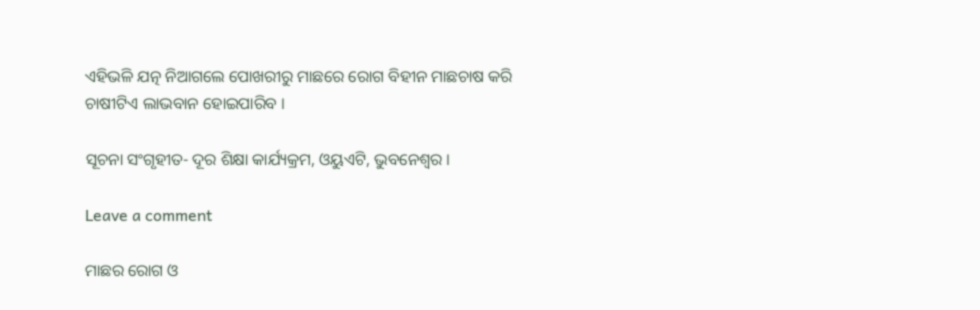ଏହିଭଳି ଯତ୍ନ ନିଆଗଲେ ପୋଖରୀରୁ ମାଛରେ ରୋଗ ବିହୀନ ମାଛଚାଷ କରି ଚାଷୀଟିଏ ଲାଭବାନ ହୋଇପାରିବ ।

ସୂଚନା ସଂଗୃହୀତ- ଦୂର ଶିକ୍ଷା କାର୍ଯ୍ୟକ୍ରମ, ଓୟୁଏଟି, ଭୁବନେଶ୍ୱର ।

Leave a comment

ମାଛର ରୋଗ ଓ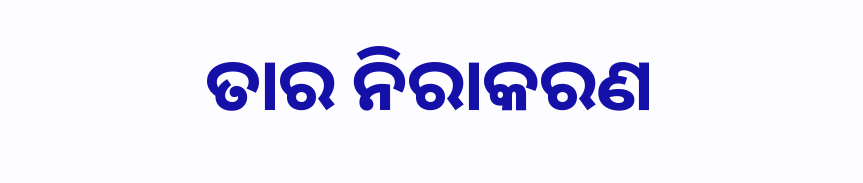ତାର ନିରାକରଣ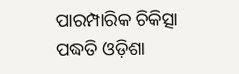ପାରମ୍ପାରିକ ଚିକିତ୍ସା ପଦ୍ଧତି ଓଡ଼ିଶା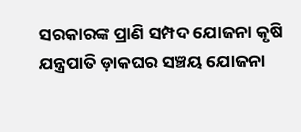ସରକାରଙ୍କ ପ୍ରାଣି ସମ୍ପଦ ଯୋଜନା କୃଷି ଯନ୍ତ୍ରପାତି ଡ଼ାକଘର ସଞ୍ଚୟ ଯୋଜନା